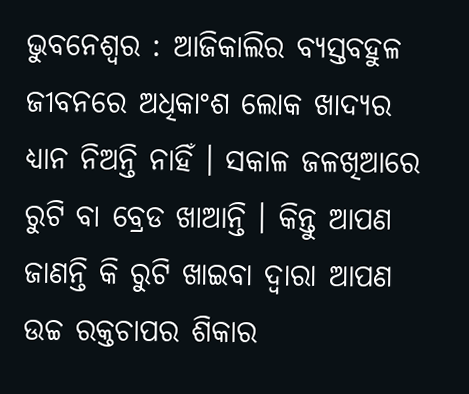ଭୁବନେଶ୍ୱର : ଆଜିକାଲିର ବ୍ୟସ୍ତବହୁଳ ଜୀବନରେ ଅଧିକାଂଶ ଲୋକ ଖାଦ୍ୟର ଧ୍ୟାନ ନିଅନ୍ତି ନାହିଁ । ସକାଳ ଜଳଖିଆରେ ରୁଟି ବା ବ୍ରେଡ ଖାଆନ୍ତି । କିନ୍ତୁ ଆପଣ ଜାଣନ୍ତି କି ରୁଟି ଖାଇବା ଦ୍ୱାରା ଆପଣ ଉଚ୍ଚ ରକ୍ତଚାପର ଶିକାର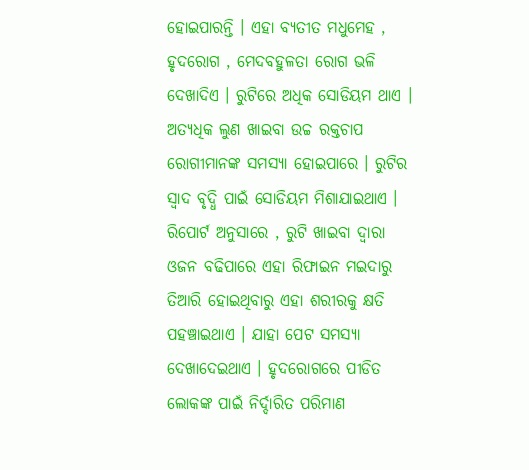ହୋଇପାରନ୍ତି । ଏହା ବ୍ୟତୀତ ମଧୁମେହ , ହୃଦରୋଗ , ମେଦବହୁଳତା ରୋଗ ଭଳି ଦେଖାଦିଏ । ରୁଟିରେ ଅଧିକ ସୋଡିୟମ ଥାଏ । ଅତ୍ୟଧିକ ଲୁଣ ଖାଇବା ଉଚ୍ଚ ରକ୍ତଚାପ ରୋଗୀମାନଙ୍କ ସମସ୍ୟା ହୋଇପାରେ । ରୁଟିର ସ୍ୱାଦ ବୃଦ୍ଧି ପାଇଁ ସୋଡିୟମ ମିଶାଯାଇଥାଏ । ରିପୋର୍ଟ ଅନୁସାରେ , ରୁଟି ଖାଇବା ଦ୍ୱାରା ଓଜନ ବଢିପାରେ ଏହା ରିଫାଇନ ମଇଦାରୁ ତିଆରି ହୋଇଥିବାରୁ ଏହା ଶରୀରକୁ କ୍ଷତି ପହଞ୍ଚାଇଥାଏ । ଯାହା ପେଟ ସମସ୍ୟା ଦେଖାଦେଇଥାଏ । ହୃଦରୋଗରେ ପୀଡିତ ଲୋକଙ୍କ ପାଇଁ ନିର୍ଦ୍ଦାରିତ ପରିମାଣ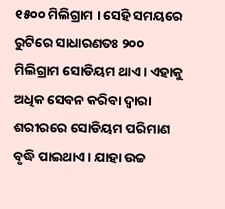୧୫୦୦ ମିଲିଗ୍ରାମ । ସେହି ସମୟରେ ରୁଟିରେ ସାଧାରଣତଃ ୨୦୦ ମିଲିଗ୍ରାମ ସୋଡିୟମ ଥାଏ । ଏହାକୁ ଅଧିକ ସେବନ କରିବା ଦ୍ୱାରା ଶରୀରରେ ସୋଡିୟମ ପରିମାଣ ବୃଦ୍ଧି ପାଇଥାଏ । ଯାହା ଉଚ୍ଚ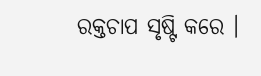ରକ୍ତଚାପ ସୃଷ୍ଟି କରେ ।